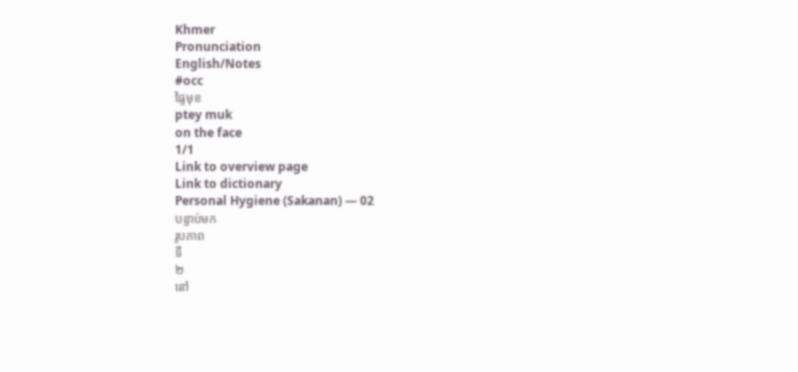Khmer
Pronunciation
English/Notes
#occ
ផ្ទៃមុខ
ptey muk
on the face
1/1
Link to overview page
Link to dictionary
Personal Hygiene (Sakanan) — 02
បន្ទាប់មក
រូបភាព
ទី
២
នៅ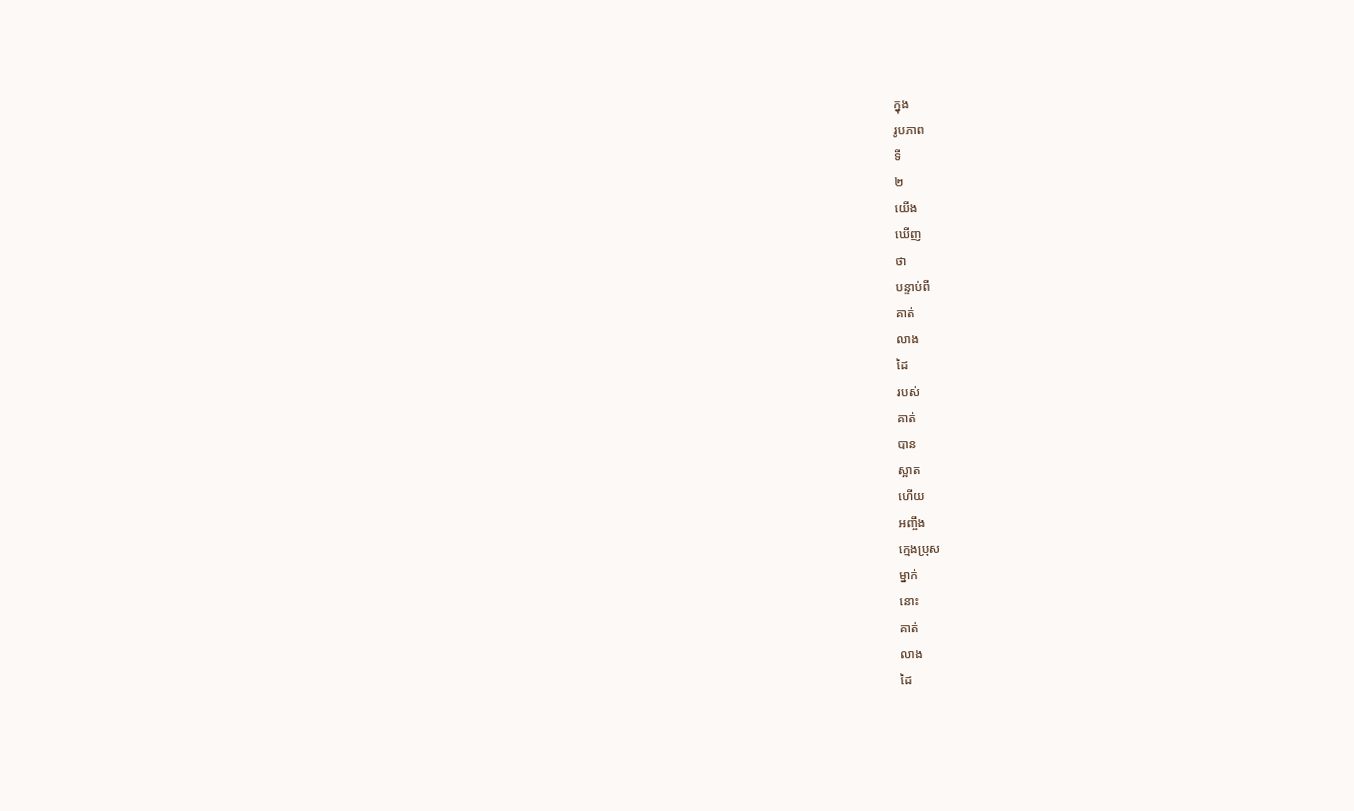ក្នុង
រូបភាព
ទី
២
យើង
ឃើញ
ថា
បន្ទាប់ពី
គាត់
លាង
ដៃ
របស់
គាត់
បាន
ស្អាត
ហើយ
អញ្ចឹង
ក្មេងប្រុស
ម្នាក់
នោះ
គាត់
លាង
ដៃ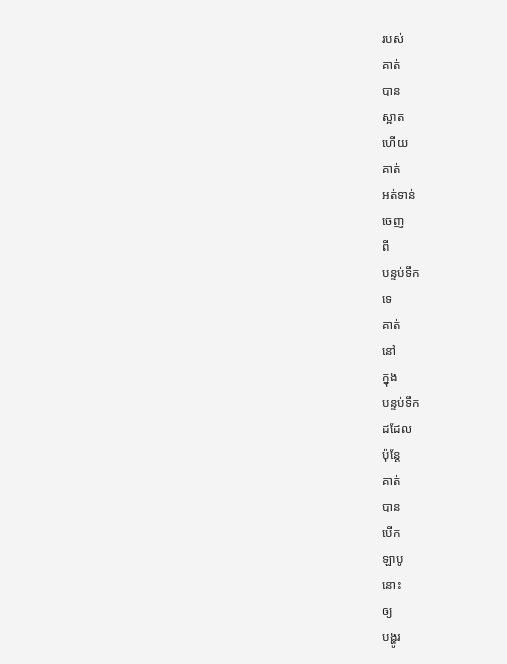របស់
គាត់
បាន
ស្អាត
ហើយ
គាត់
អត់ទាន់
ចេញ
ពី
បន្ទប់ទឹក
ទេ
គាត់
នៅ
ក្នុង
បន្ទប់ទឹក
ដដែល
ប៉ុន្តែ
គាត់
បាន
បើក
ឡាបូ
នោះ
ឲ្យ
បង្ហូរ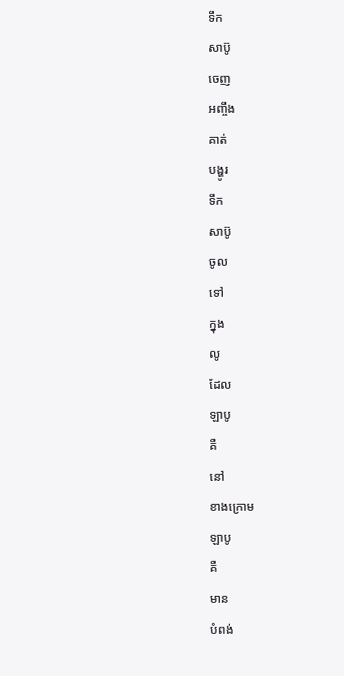ទឹក
សាប៊ូ
ចេញ
អញ្ចឹង
គាត់
បង្ហូរ
ទឹក
សាប៊ូ
ចូល
ទៅ
ក្នុង
លូ
ដែល
ឡាបូ
គឺ
នៅ
ខាងក្រោម
ឡាបូ
គឺ
មាន
បំពង់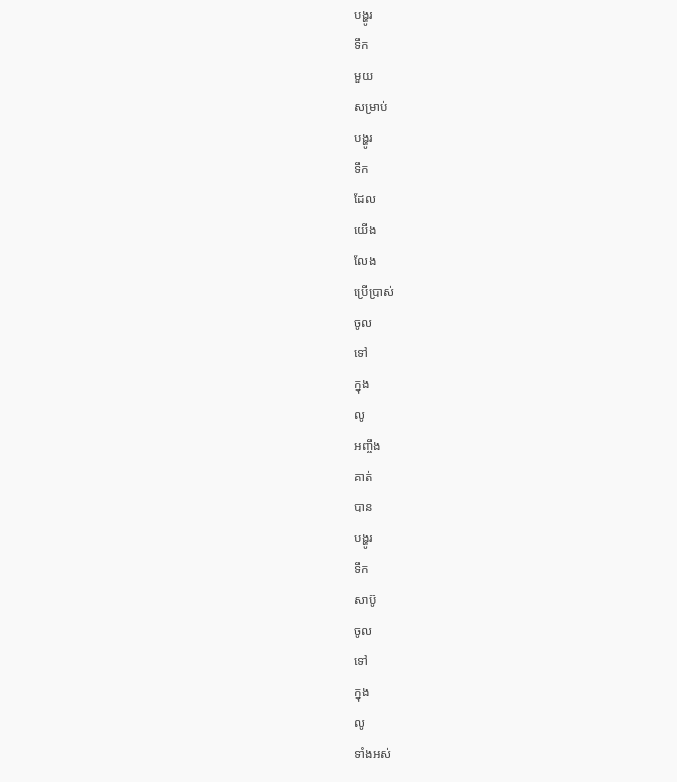បង្ហូរ
ទឹក
មួយ
សម្រាប់
បង្ហូរ
ទឹក
ដែល
យើង
លែង
ប្រើប្រាស់
ចូល
ទៅ
ក្នុង
លូ
អញ្ចឹង
គាត់
បាន
បង្ហូរ
ទឹក
សាប៊ូ
ចូល
ទៅ
ក្នុង
លូ
ទាំងអស់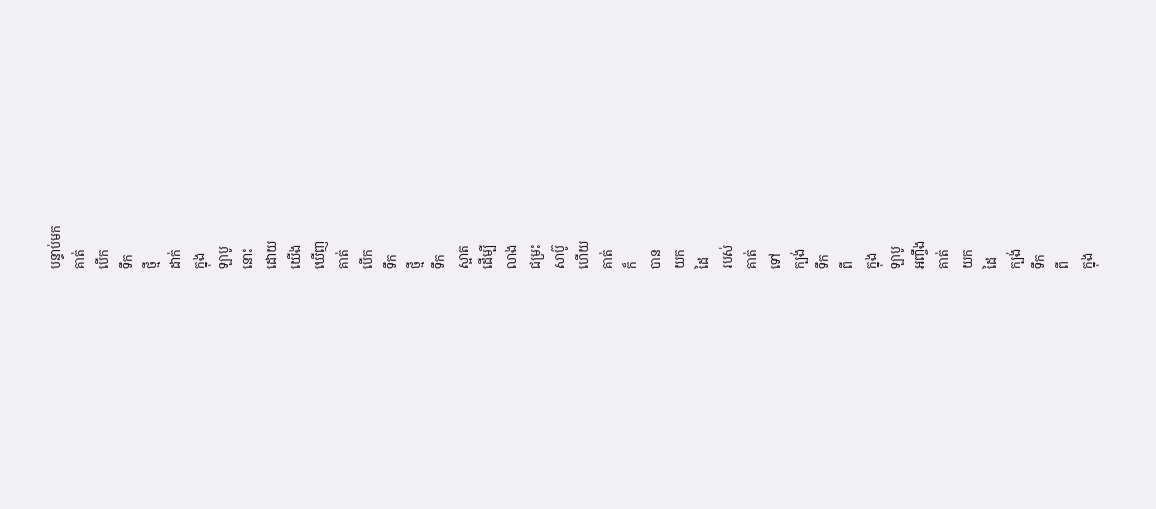បន្ទាប់មក
គាត់
បើក
ទឹក
ថ្មី
ដាក់
ក្នុង
ឡាបូ
នោះ
ដោយ
យើង
ឃើញ
គាត់
បើក
ទឹក
ថ្មី
ទឹក
ស្អាត
ដើម្បី
លាង
ជម្រះ
សាប៊ូ
ហើយ
គាត់
ក៏
បាន
យក
ដៃ
របស់
គាត់
ទៅ
ក្បង់
ទឹក
ពី
ក្នុង
ឡាបូ
អញ្ចឹង
គាត់
យក
ដៃ
ក្បង់
ទឹក
ពី
ក្នុង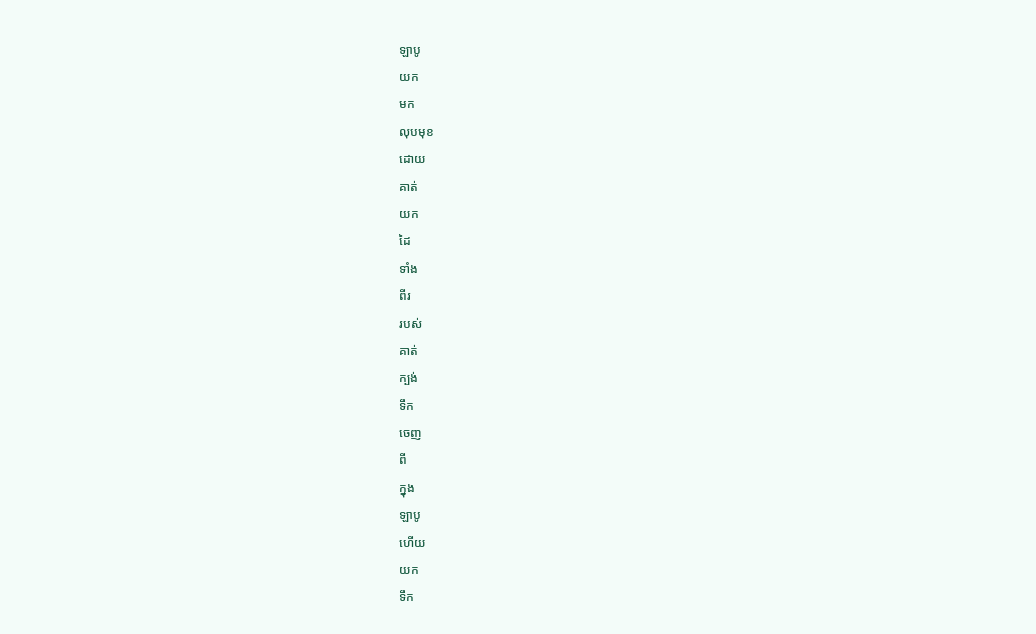ឡាបូ
យក
មក
លុបមុខ
ដោយ
គាត់
យក
ដៃ
ទាំង
ពីរ
របស់
គាត់
ក្បង់
ទឹក
ចេញ
ពី
ក្នុង
ឡាបូ
ហើយ
យក
ទឹក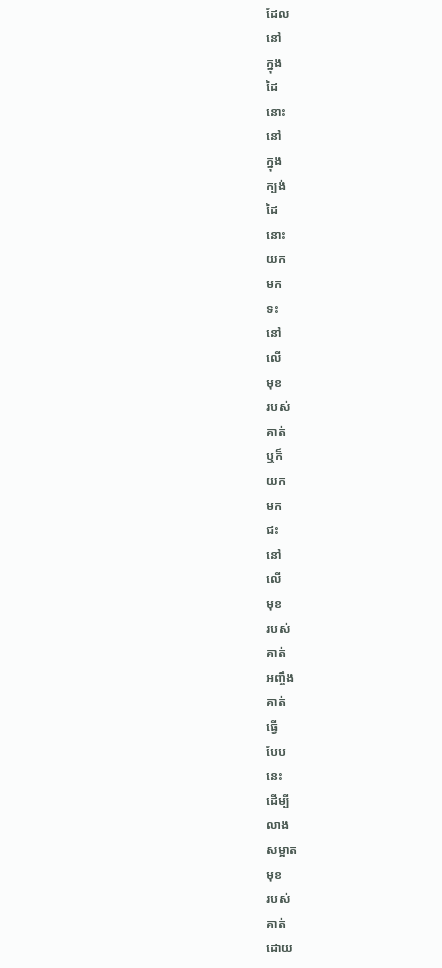ដែល
នៅ
ក្នុង
ដៃ
នោះ
នៅ
ក្នុង
ក្បង់
ដៃ
នោះ
យក
មក
ទះ
នៅ
លើ
មុខ
របស់
គាត់
ឬក៏
យក
មក
ជះ
នៅ
លើ
មុខ
របស់
គាត់
អញ្ចឹង
គាត់
ធ្វើ
បែប
នេះ
ដើម្បី
លាង
សម្អាត
មុខ
របស់
គាត់
ដោយ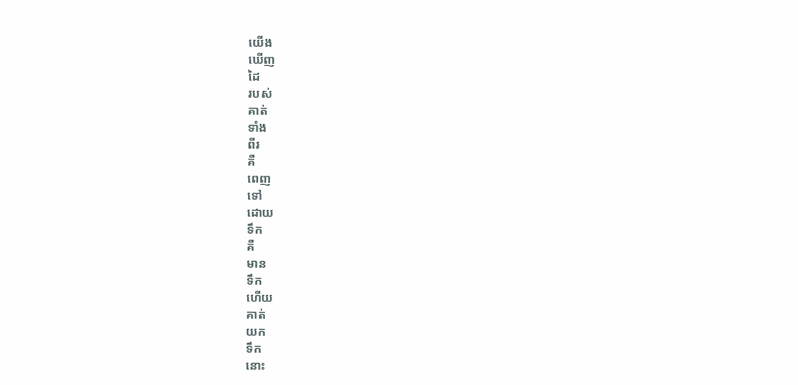យើង
ឃើញ
ដៃ
របស់
គាត់
ទាំង
ពីរ
គឺ
ពេញ
ទៅ
ដោយ
ទឹក
គឺ
មាន
ទឹក
ហើយ
គាត់
យក
ទឹក
នោះ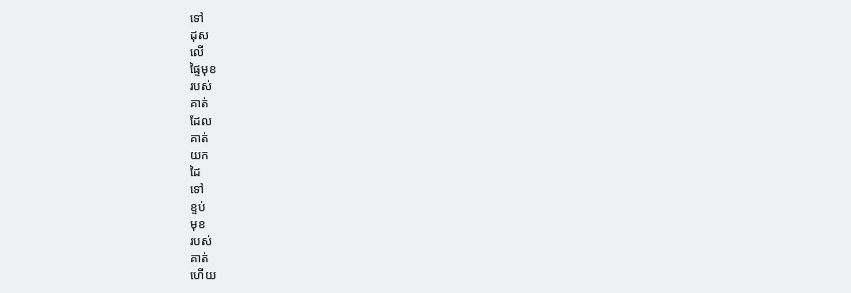ទៅ
ដុស
លើ
ផ្ទៃមុខ
របស់
គាត់
ដែល
គាត់
យក
ដៃ
ទៅ
ខ្ទប់
មុខ
របស់
គាត់
ហើយ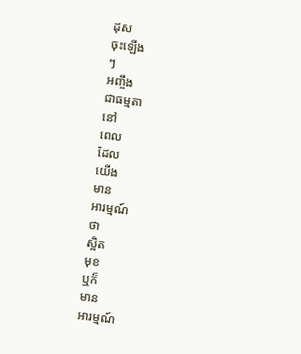ដុស
ចុះឡើង
ៗ
អញ្ចឹង
ជាធម្មតា
នៅ
ពេល
ដែល
យើង
មាន
អារម្មណ៍
ថា
ស្អិត
មុខ
ឬក៏
មាន
អារម្មណ៍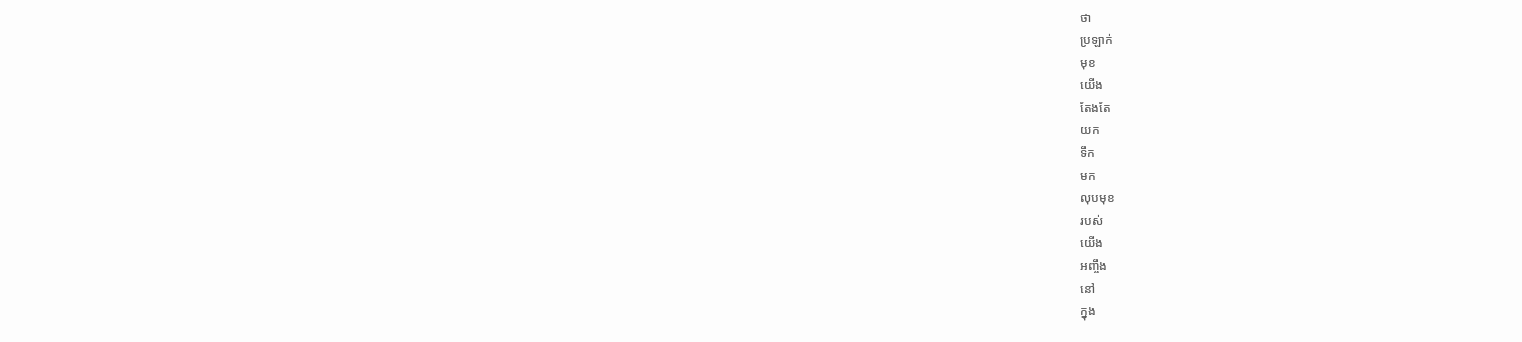ថា
ប្រឡាក់
មុខ
យើង
តែងតែ
យក
ទឹក
មក
លុបមុខ
របស់
យើង
អញ្ចឹង
នៅ
ក្នុង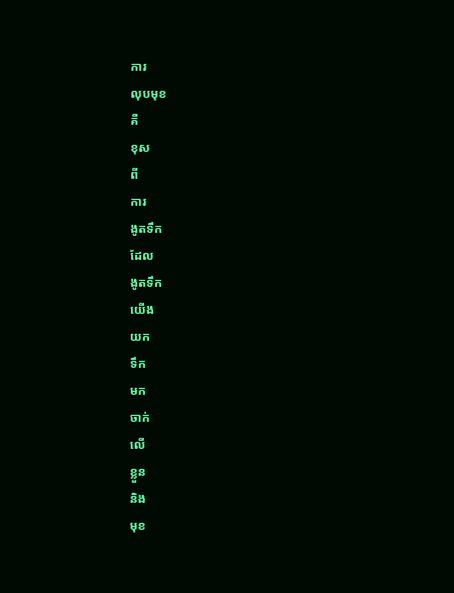ការ
លុបមុខ
គឺ
ខុស
ពី
ការ
ងូតទឹក
ដែល
ងូតទឹក
យើង
យក
ទឹក
មក
ចាក់
លើ
ខ្លួន
និង
មុខ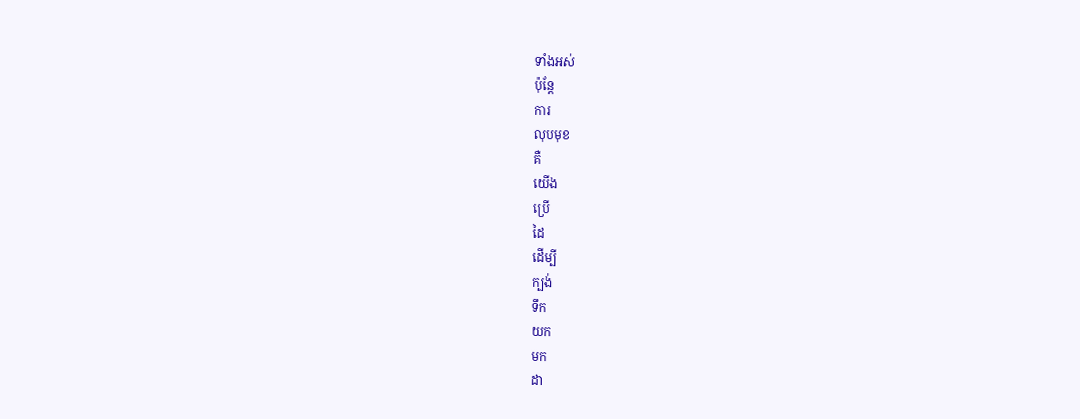ទាំងអស់
ប៉ុន្តែ
ការ
លុបមុខ
គឺ
យើង
ប្រើ
ដៃ
ដើម្បី
ក្បង់
ទឹក
យក
មក
ដា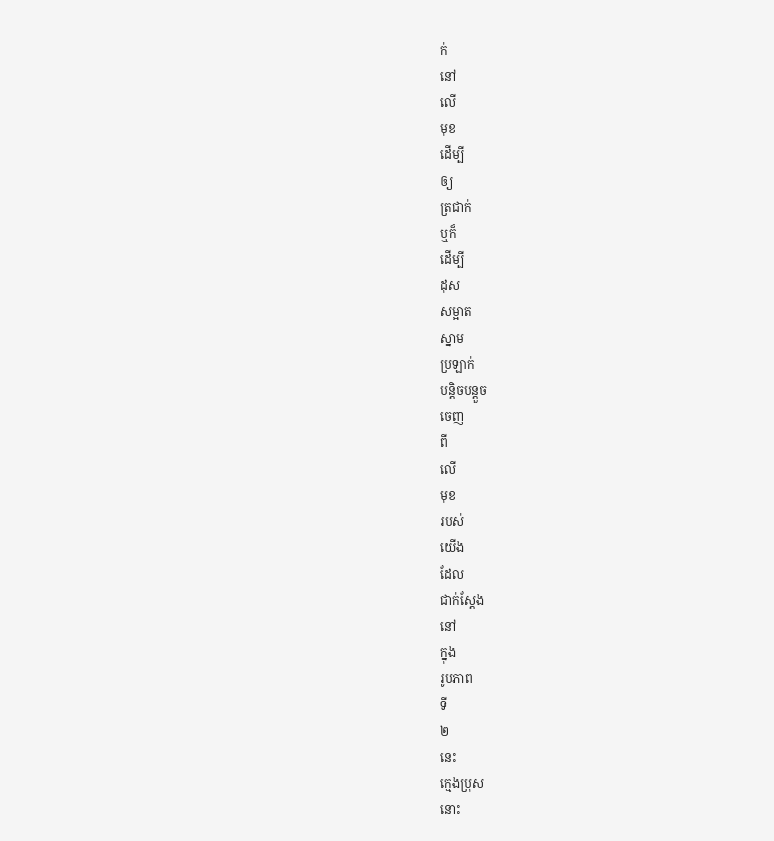ក់
នៅ
លើ
មុខ
ដើម្បី
ឲ្យ
ត្រជាក់
ឬក៏
ដើម្បី
ដុស
សម្អាត
ស្នាម
ប្រឡាក់
បន្តិចបន្តួច
ចេញ
ពី
លើ
មុខ
របស់
យើង
ដែល
ជាក់ស្ដែង
នៅ
ក្នុង
រូបភាព
ទី
២
នេះ
ក្មេងប្រុស
នោះ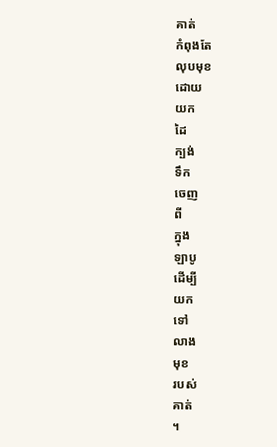គាត់
កំពុងតែ
លុបមុខ
ដោយ
យក
ដៃ
ក្បង់
ទឹក
ចេញ
ពី
ក្នុង
ឡាបូ
ដើម្បី
យក
ទៅ
លាង
មុខ
របស់
គាត់
។